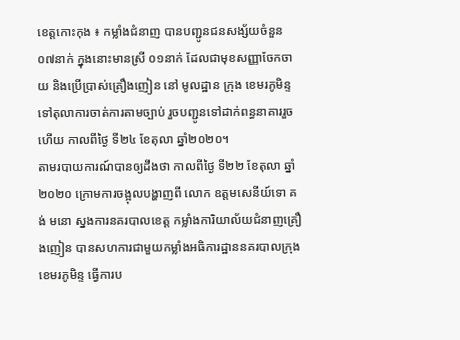ខេត្តកោះកុង ៖ កម្លាំងជំនាញ បានបញ្ជូនជនសង្ស័យចំនួន ០៧នាក់ ក្នុងនោះមានស្រី ០១នាក់ ដែលជាមុខសញ្ញាចែកចាយ និងប្រើប្រាស់គ្រឿងញៀន នៅ មូលដ្ឋាន ក្រុង ខេមរភូមិន្ទ ទៅតុលាការចាត់ការតាមច្បាប់ រួចបញ្ជូនទៅដាក់ពន្ធនាគាររួចហើយ កាលពីថ្ងៃ ទី២៤ ខែតុលា ឆ្នាំ២០២០។
តាមរបាយការណ៍បានឲ្យដឹងថា កាលពីថ្ងៃ ទី២២ ខែតុលា ឆ្នាំ២០២០ ក្រោមការចង្អុលបង្ហាញពី លោក ឧត្តមសេនីយ៍ទោ គង់ មនោ ស្នងការនគរបាលខេត្ត កម្លាំងការិយាល័យជំនាញគ្រឿងញៀន បានសហការជាមួយកម្លាំងអធិការដ្ឋាននគរបាលក្រុងខេមរភូមិន្ទ ធ្វើការប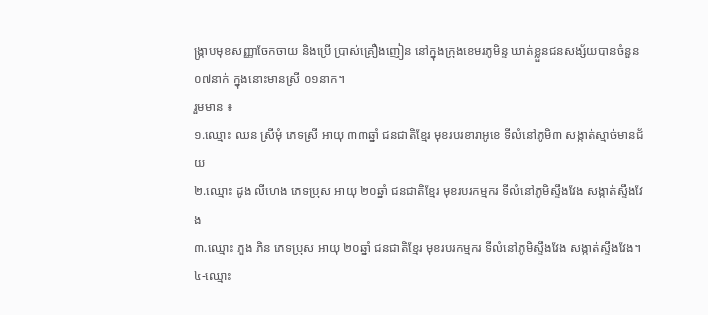ង្ក្រាបមុខសញ្ញាចែកចាយ និងប្រើ ប្រាស់គ្រឿងញៀន នៅក្នុងក្រុងខេមរភូមិន្ទ ឃាត់ខ្លួនជនសង្ស័យបានចំនួន ០៧នាក់ ក្នុងនោះមានស្រី ០១នាក។
រួមមាន ៖
១.ឈ្មោះ ឈន ស្រីមុំ ភេទស្រី អាយុ ៣៣ឆ្នាំ ជនជាតិខ្មែរ មុខរបរខារាអូខេ ទីលំនៅភូមិ៣ សង្កាត់ស្មាច់មានជ័យ
២.ឈ្មោះ ដូង លីហេង ភេទប្រុស អាយុ ២០ឆ្នាំ ជនជាតិខ្មែរ មុខរបរកម្មករ ទីលំនៅភូមិស្ទឹងវែង សង្កាត់ស្ទឹងវែង
៣.ឈ្មោះ ភួង ភិន ភេទប្រុស អាយុ ២០ឆ្នាំ ជនជាតិខ្មែរ មុខរបរកម្មករ ទីលំនៅភូមិស្ទឹងវែង សង្កាត់ស្ទឹងវែង។
៤-ឈ្មោះ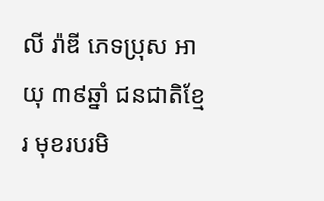លី រ៉ាឌី ភេទប្រុស អាយុ ៣៩ឆ្នាំ ជនជាតិខ្មែរ មុខរបរមិ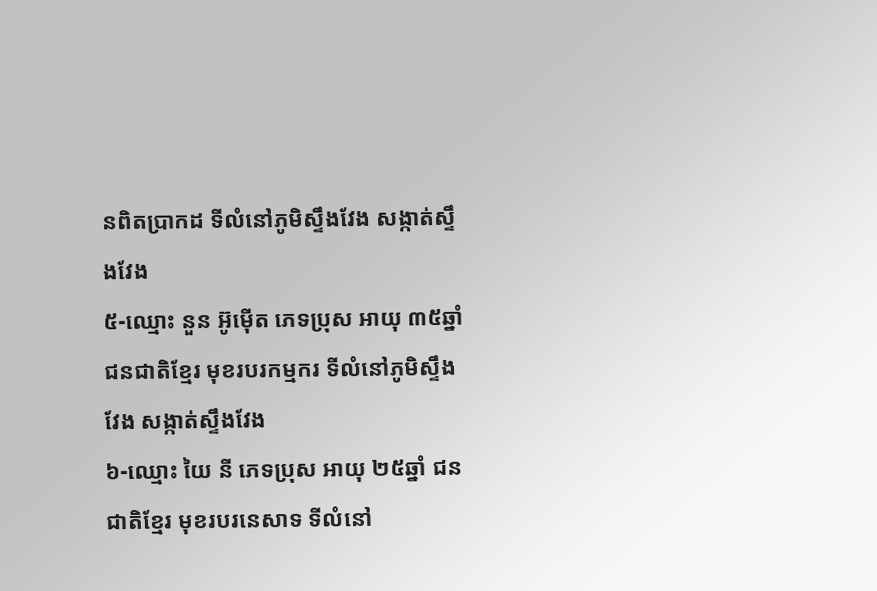នពិតប្រាកដ ទីលំនៅភូមិស្ទឹងវែង សង្កាត់ស្ទឹងវែង
៥-ឈ្មោះ នួន អ៊ូម៉ើត ភេទប្រុស អាយុ ៣៥ឆ្នាំ ជនជាតិខ្មែរ មុខរបរកម្មករ ទីលំនៅភូមិស្ទឹងវែង សង្កាត់ស្ទឹងវែង
៦-ឈ្មោះ យៃ នី ភេទប្រុស អាយុ ២៥ឆ្នាំ ជនជាតិខ្មែរ មុខរបរនេសាទ ទីលំនៅ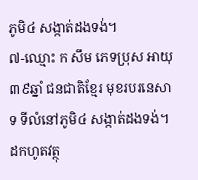ភូមិ៤ សង្កាត់ដងទង់។
៧-ឈ្មោះ ក សឹម ភេទប្រុស អាយុ ៣៩ឆ្នាំ ជនជាតិខ្មែរ មុខរបរនេសាទ ទីលំនៅភូមិ៤ សង្កាត់ដងទង់។
ដកហូតវត្ថុ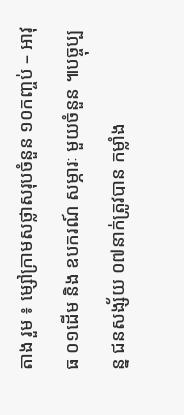តាង រួម ៖ ម្សៅក្រាមសថ្លាសរុបចំនួន ១០កញ្ចប់ – អាវុធ ០១ដើម និង ឧបករណ៍ សម្ភារៈ មួយចំនួន ៕បច្ចុប្បន្ន ជនសង្ស័យ ០៧នាក់ត្រូវបាន កម្លាំង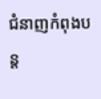ជំនាញកំពុងបន្ត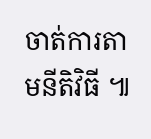ចាត់ការតាមនីតិវិធី ៕